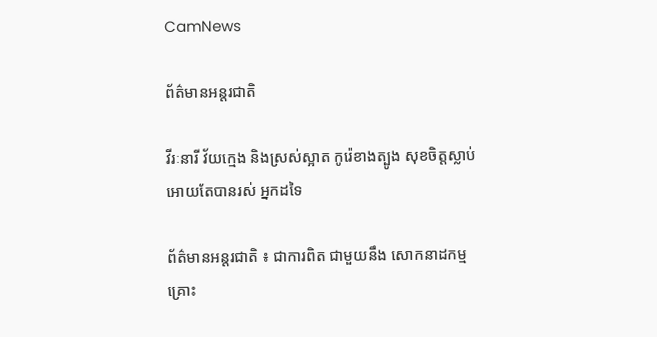CamNews

ព័ត៌មានអន្តរជាតិ

វីរៈនារី វ័យក្មេង និងស្រស់ស្អាត កូរ៉េខាងត្បូង សុខចិត្តស្លាប់ អោយតែបានរស់ អ្នកដទៃ

ព័ត៌មានអន្តរជាតិ ៖ ជាការពិត ជាមួយនឹង សោកនាដកម្ម គ្រោះ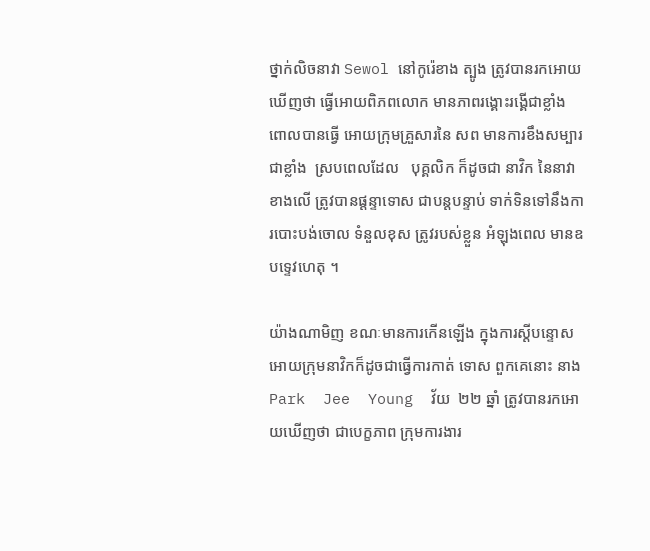ថ្នាក់លិចនាវា Sewol នៅកូរ៉េខាង ត្បូង ត្រូវបានរកអោយឃើញថា ធ្វើអោយពិភពលោក មានភាពរង្គោះរង្គើជាខ្លាំង ពោលបានធ្វើ អោយក្រុមគ្រួសារនៃ សព មានការខឹងសម្បារ ជាខ្លាំង  ស្របពេលដែល   បុគ្គលិក ក៏ដូចជា នាវិក នៃនាវា ខាងលើ ត្រូវបានផ្តន្ទាទោស ជាបន្តបន្ទាប់ ទាក់ទិនទៅនឹងការបោះបង់ចោល ទំនួលខុស ត្រូវរបស់ខ្លួន អំឡុងពេល មានឧបទ្ទេវហេតុ ។

យ៉ាងណាមិញ ខណៈមានការកើនឡើង ក្នុងការស្តីបន្ទោស អោយក្រុមនាវិកក៏ដូចជាធ្វើការកាត់ ទោស ពួកគេនោះ នាង   Park  Jee  Young  វ័យ  ២២ ឆ្នាំ ត្រូវបានរកអោយឃើញថា ជាបេក្ខភាព ក្រុមការងារ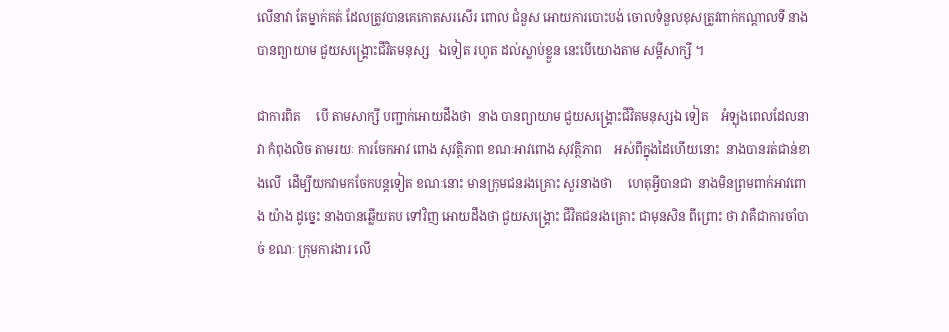លើនាវា តែម្នាក់គត់ ដែលត្រូវបានគេកោតសរសើរ ពោល ជំនួស អោយការបោះបង់ ចោលទំនួលខុសត្រូវពាក់កណ្តាលទី នាងបានព្យាយាម ជួយសង្គ្រោះជីវិតមនុស្ស   ឯទៀត រហូត ដល់ស្លាប់ខ្លួន នេះបើយោងតាម សម្តីសាក្សី ។

ជាការពិត     បើ តាមសាក្សី បញ្ជាក់អោយដឹងថា  នាង បានព្យាយាម ជួយសង្គ្រោះជីវិតមនុស្សឯ ទៀត    អំឡុងពេលដែលនាវា កំពុងលិច តាមរយៈ ការចែកអាវ ពោង សុវត្ថិភាព ខណៈអាវពោង សុវត្ថិភាព    អស់ពីក្នុងដៃហើយនោះ  នាងបានរត់ជាន់ខាងលើ  ដើម្បីយកវាមកចែកបន្តទៀត ខណៈនោះ មានក្រុមជនរងគ្រោះ សួរនាងថា     ហេតុអ្វីបានជា  នាងមិនព្រមពាក់អាវពោង យ៉ាង ដូច្នេះ នាងបានឆ្លើយតប ទៅវិញ អោយដឹងថា ជួយសង្គ្រោះ ជីវិតជនរងគ្រោះ ជាមុនសិន ពីព្រោះ ថា វាគឺជាការចាំបាច់ ខណៈ ក្រុមការងារ លើ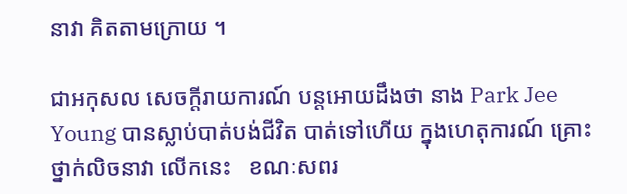នាវា គិតតាមក្រោយ ។

ជាអកុសល សេចក្តីរាយការណ៍ បន្តអោយដឹងថា នាង Park Jee Young បានស្លាប់បាត់បង់ជីវិត បាត់ទៅហើយ ក្នុងហេតុការណ៍ គ្រោះថ្នាក់លិចនាវា លើកនេះ   ខណៈសពរ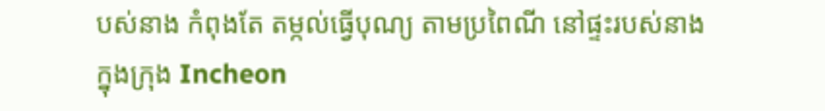បស់នាង កំពុងតែ តម្កល់ធ្វើបុណ្យ តាមប្រពៃណី នៅផ្ទះរបស់នាង ក្នុងក្រុង Incheon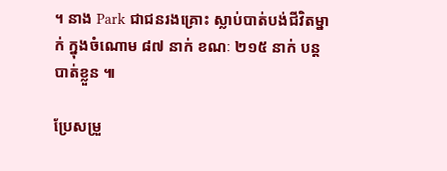។ នាង Park ជាជនរងគ្រោះ ស្លាប់បាត់បង់ជីវិតម្នាក់ ក្នុងចំណោម ៨៧ នាក់ ខណៈ ២១៥ នាក់ បន្តបាត់ខ្លួន ៕

ប្រែសម្រួ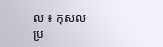ល ៖ កុសល
ប្រ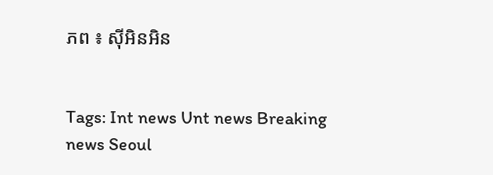ភព ៖ ស៊ីអិនអិន


Tags: Int news Unt news Breaking news Seoul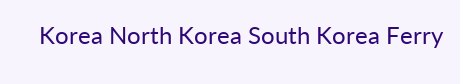Korea North Korea South Korea Ferry